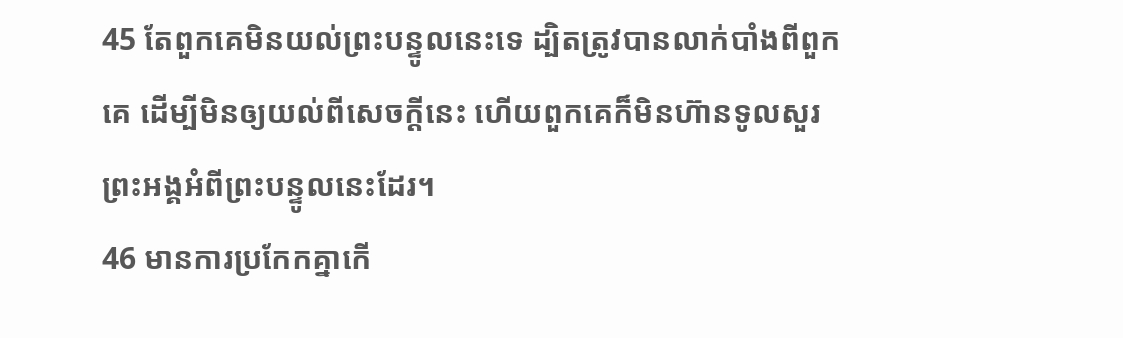45 តែពួកគេមិនយល់ព្រះបន្ទូលនេះទេ ដ្បិតត្រូវបានលាក់បាំងពីពួកគេ ដើម្បីមិនឲ្យយល់ពីសេចក្ដីនេះ ហើយពួកគេក៏មិនហ៊ានទូលសួរព្រះអង្គអំពីព្រះបន្ទូលនេះដែរ។
46 មានការប្រកែកគ្នាកើ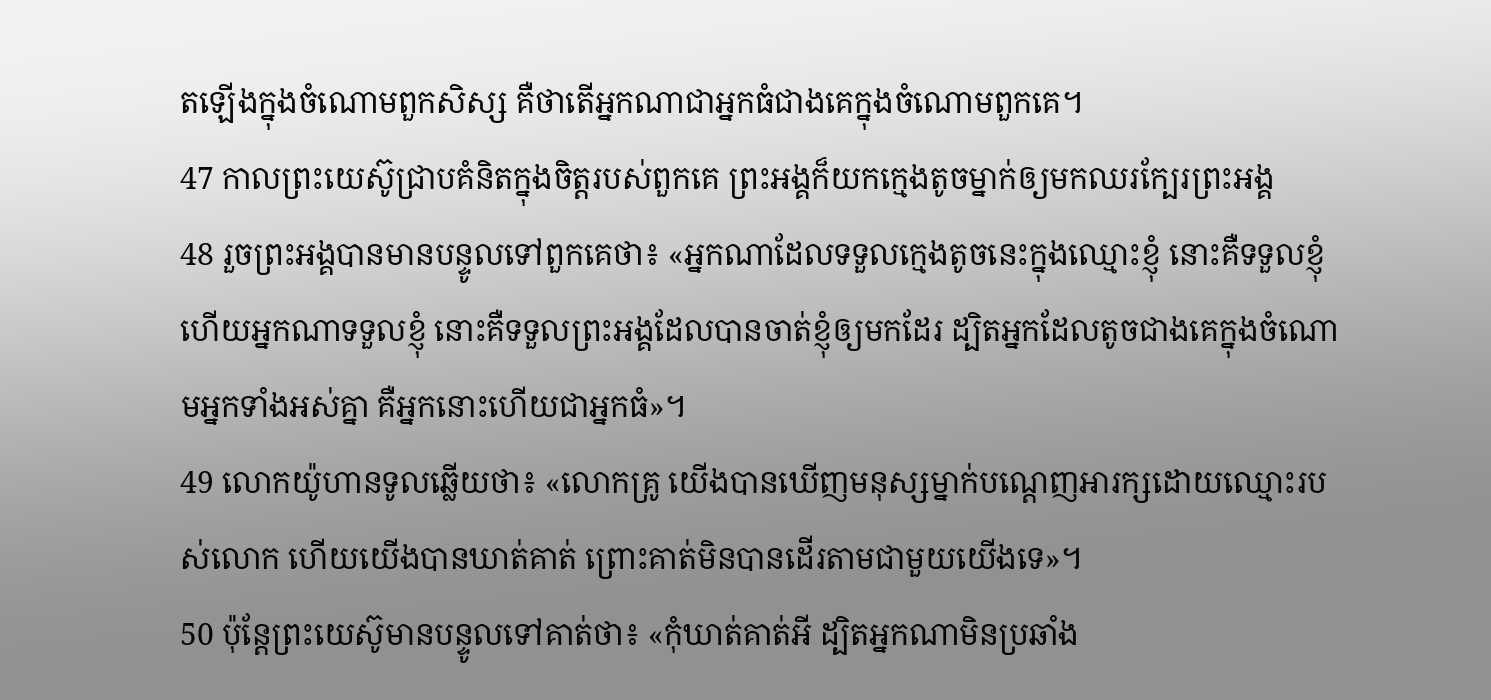តឡើងក្នុងចំណោមពួកសិស្ស គឺថាតើអ្នកណាជាអ្នកធំជាងគេក្នុងចំណោមពួកគេ។
47 កាលព្រះយេស៊ូជ្រាបគំនិតក្នុងចិត្ដរបស់ពួកគេ ព្រះអង្គក៏យកក្មេងតូចម្នាក់ឲ្យមកឈរក្បែរព្រះអង្គ
48 រួចព្រះអង្គបានមានបន្ទូលទៅពួកគេថា៖ «អ្នកណាដែលទទួលក្មេងតូចនេះក្នុងឈ្មោះខ្ញុំ នោះគឺទទួលខ្ញុំ ហើយអ្នកណាទទួលខ្ញុំ នោះគឺទទួលព្រះអង្គដែលបានចាត់ខ្ញុំឲ្យមកដែរ ដ្បិតអ្នកដែលតូចជាងគេក្នុងចំណោមអ្នកទាំងអស់គ្នា គឺអ្នកនោះហើយជាអ្នកធំ»។
49 លោកយ៉ូហានទូលឆ្លើយថា៖ «លោកគ្រូ យើងបានឃើញមនុស្សម្នាក់បណ្ដេញអារក្សដោយឈ្មោះរបស់លោក ហើយយើងបានឃាត់គាត់ ព្រោះគាត់មិនបានដើរតាមជាមួយយើងទេ»។
50 ប៉ុន្ដែព្រះយេស៊ូមានបន្ទូលទៅគាត់ថា៖ «កុំឃាត់គាត់អី ដ្បិតអ្នកណាមិនប្រឆាំង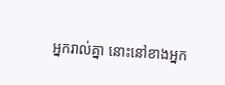អ្នករាល់គ្នា នោះនៅខាងអ្នក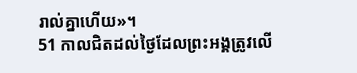រាល់គ្នាហើយ»។
51 កាលជិតដល់ថ្ងៃដែលព្រះអង្គត្រូវលើ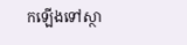កឡើងទៅស្ថា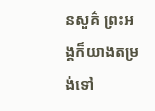នសួគ៌ ព្រះអង្គក៏យាងតម្រង់ទៅ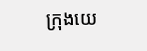ក្រុងយេ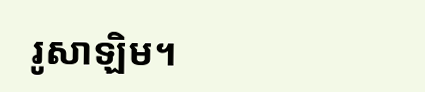រូសាឡិម។